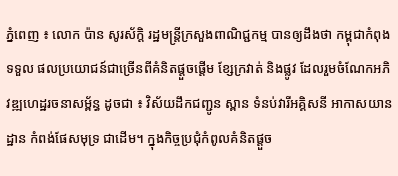ភ្នំពេញ ៖ លោក ប៉ាន សូរស័ក្ដិ រដ្ឋមន្រ្ដីក្រសួងពាណិជ្ជកម្ម បានឲ្យដឹងថា កម្ពុជាកំពុងទទួល ផលប្រយោជន៍ជាច្រើនពីគំនិតផ្តួចផ្តើម ខ្សែក្រវាត់ និងផ្លូវ ដែលរួមចំណែកអភិវឌ្ឍហេដ្ឋរចនាសម្ព័ន្ធ ដូចជា ៖ វិស័យដឹកជញ្ជូន ស្ពាន ទំនប់វារីអគ្គិសនី អាកាសយានដ្ឋាន កំពង់ផែសមុទ្រ ជាដើម។ ក្នុងកិច្ចប្រជុំកំពូលគំនិតផ្តួច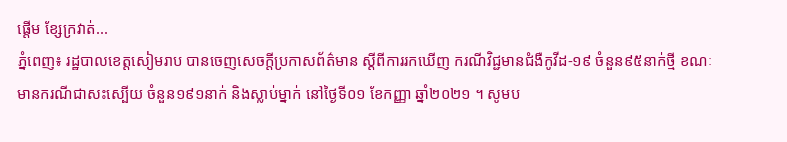ផ្តើម ខ្សែក្រវាត់...
ភ្នំពេញ៖ រដ្ឋបាលខេត្តសៀមរាប បានចេញសេចក្ដីប្រកាសព័ត៌មាន ស្ដីពីការរកឃើញ ករណីវិជ្ជមានជំងឺកូវីដ-១៩ ចំនួន៩៥នាក់ថ្មី ខណៈមានករណីជាសះស្បើយ ចំនួន១៩១នាក់ និងស្លាប់ម្នាក់ នៅថ្ងៃទី០១ ខែកញ្ញា ឆ្នាំ២០២១ ។ សូមប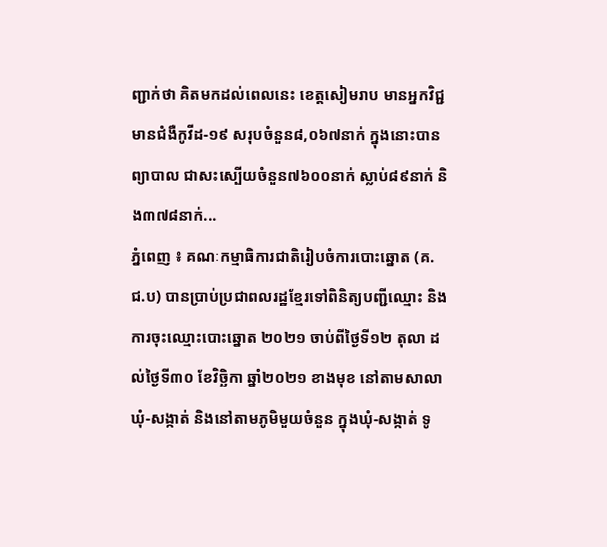ញ្ជាក់ថា គិតមកដល់ពេលនេះ ខេត្តសៀមរាប មានអ្នកវិជ្ជមានជំងឺកូវីដ-១៩ សរុបចំនួន៨,០៦៧នាក់ ក្នុងនោះបានព្យាបាល ជាសះស្បើយចំនួន៧៦០០នាក់ ស្លាប់៨៩នាក់ និង៣៧៨នាក់...
ភ្នំពេញ ៖ គណៈកម្មាធិការជាតិរៀបចំការបោះឆ្នោត (គ.ជ.ប) បានប្រាប់ប្រជាពលរដ្ឋខ្មែរទៅពិនិត្យបញ្ជីឈ្មោះ និងការចុះឈ្មោះបោះឆ្នោត ២០២១ ចាប់ពីថ្ងៃទី១២ តុលា ដល់ថ្ងៃទី៣០ ខែវិច្ឆិកា ឆ្នាំ២០២១ ខាងមុខ នៅតាមសាលា ឃុំ-សង្កាត់ និងនៅតាមភូមិមួយចំនួន ក្នុងឃុំ-សង្កាត់ ទូ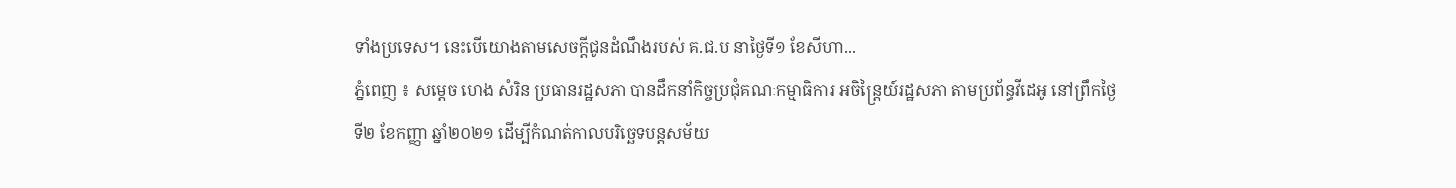ទាំងប្រទេស។ នេះបើយោងតាមសេចក្ដីជូនដំណឹងរបស់ គ.ជ.ប នាថ្ងៃទី១ ខែសីហា...
ភ្នំពេញ ៖ សម្ដេច ហេង សំរិន ប្រធានរដ្ឋសភា បានដឹកនាំកិច្ចប្រជុំគណៈកម្មាធិការ អចិន្រ្តៃយ៍រដ្ឋសភា តាមប្រព័ន្ធវីដេអូ នៅព្រឹកថ្ងៃទី២ ខែកញ្ញា ឆ្នាំ២០២១ ដើម្បីកំណត់កាលបរិច្ឆេទបន្តសម័យ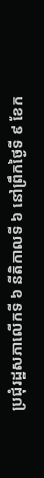ប្រជុំរដ្ឋសភាលើកទី ៦ នីតិកាលទី ៦ នៅព្រឹកថ្ងៃទី ៩ ខែក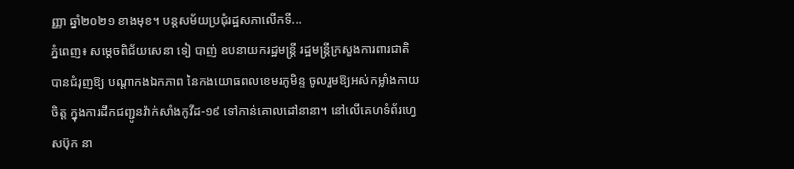ញ្ញា ឆ្នាំ២០២១ ខាងមុខ។ បន្តសម័យប្រជុំរដ្ឋសភាលើកទី...
ភ្នំពេញ៖ សម្ដេចពិជ័យសេនា ទៀ បាញ់ ឧបនាយករដ្ឋមន្រ្តី រដ្ឋមន្រ្តីក្រសួងការពារជាតិ បានជំរុញឱ្យ បណ្តាកងឯកភាព នៃកងយោធពលខេមរភូមិន្ទ ចូលរួមឱ្យអស់កម្លាំងកាយចិត្ត ក្នុងការដឹកជញ្ជូនវ៉ាក់សាំងកូវីដ-១៩ ទៅកាន់គោលដៅនានា។ នៅលើគេហទំព័រហ្វេសប៊ុក នា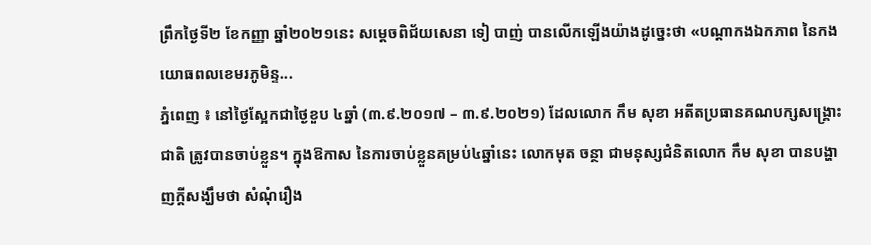ព្រឹកថ្ងៃទី២ ខែកញ្ញា ឆ្នាំ២០២១នេះ សម្ដេចពិជ័យសេនា ទៀ បាញ់ បានលើកឡើងយ៉ាងដូច្នេះថា «បណ្តាកងឯកភាព នៃកងយោធពលខេមរភូមិន្ទ...
ភ្នំពេញ ៖ នៅថ្ងៃស្អែកជាថ្ងៃខួប ៤ឆ្នាំ (៣.៩.២០១៧ – ៣.៩.២០២១) ដែលលោក កឹម សុខា អតីតប្រធានគណបក្សសង្រ្គោះជាតិ ត្រូវបានចាប់ខ្លួន។ ក្នុងឱកាស នៃការចាប់ខ្លួនគម្រប់៤ឆ្នាំនេះ លោកមុត ចន្ថា ជាមនុស្សជំនិតលោក កឹម សុខា បានបង្ហាញក្តីសង្ឃឹមថា សំណុំរឿង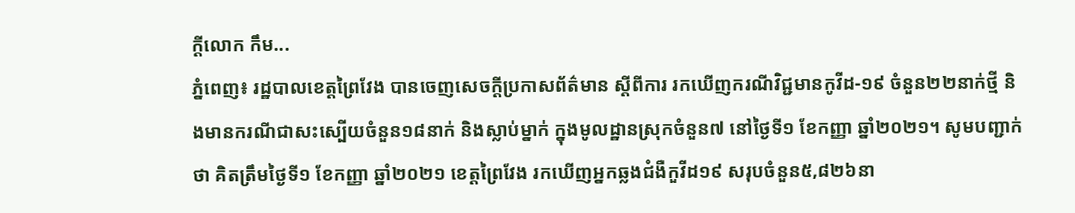ក្តីលោក កឹម...
ភ្នំពេញ៖ រដ្ឋបាលខេត្តព្រៃវែង បានចេញសេចក្ដីប្រកាសព័ត៌មាន ស្ដីពីការ រកឃើញករណីវិជ្ជមានកូវីដ-១៩ ចំនួន២២នាក់ថ្មី និងមានករណីជាសះស្បើយចំនួន១៨នាក់ និងស្លាប់ម្នាក់ ក្នុងមូលដ្ឋានស្រុកចំនួន៧ នៅថ្ងៃទី១ ខែកញ្ញា ឆ្នាំ២០២១។ សូមបញ្ជាក់ថា គិតត្រឹមថ្ងៃទី១ ខែកញ្ញា ឆ្នាំ២០២១ ខេត្តព្រៃវែង រកឃើញអ្នកឆ្លងជំងឺកួវីដ១៩ សរុបចំនួន៥,៨២៦នា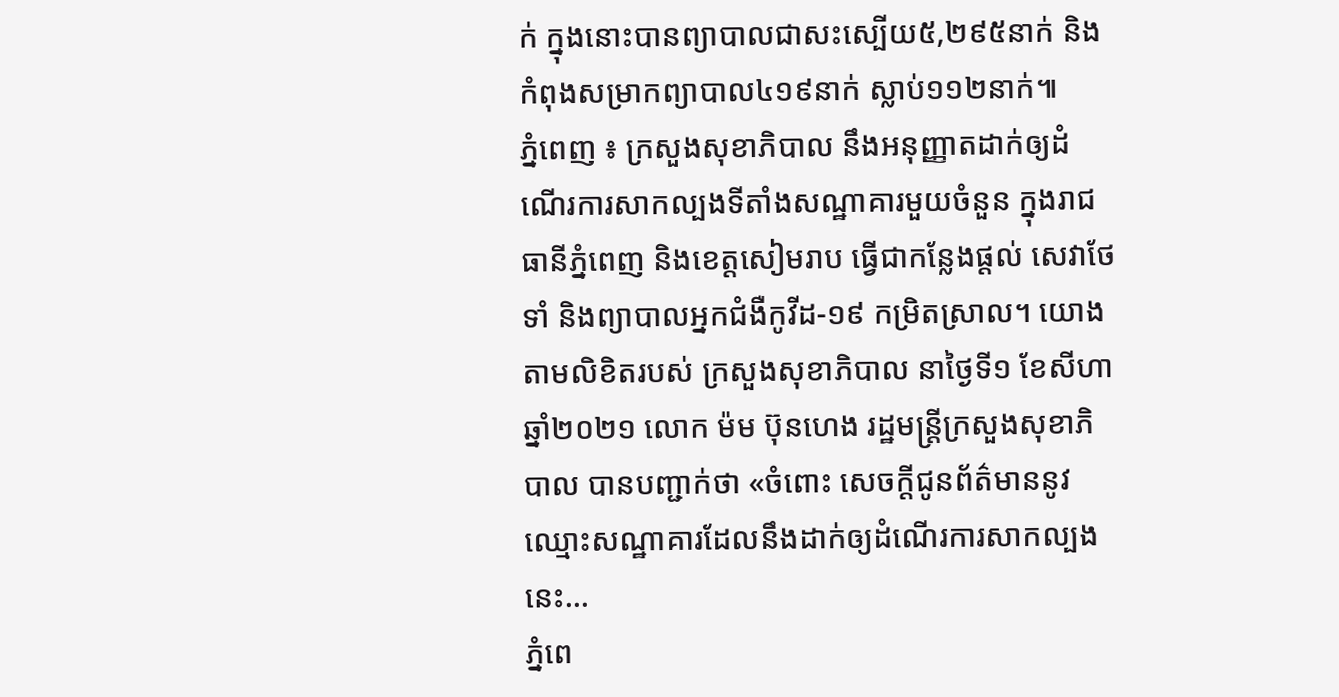ក់ ក្នុងនោះបានព្យាបាលជាសះស្បើយ៥,២៩៥នាក់ និងកំពុងសម្រាកព្យាបាល៤១៩នាក់ ស្លាប់១១២នាក់៕
ភ្នំពេញ ៖ ក្រសួងសុខាភិបាល នឹងអនុញ្ញាតដាក់ឲ្យដំណើរការសាកល្បងទីតាំងសណ្ឋាគារមួយចំនួន ក្នុងរាជធានីភ្នំពេញ និងខេត្តសៀមរាប ធ្វើជាកន្លែងផ្តល់ សេវាថែទាំ និងព្យាបាលអ្នកជំងឺកូវីដ-១៩ កម្រិតស្រាល។ យោងតាមលិខិតរបស់ ក្រសួងសុខាភិបាល នាថ្ងៃទី១ ខែសីហា ឆ្នាំ២០២១ លោក ម៉ម ប៊ុនហេង រដ្ឋមន្ដ្រីក្រសួងសុខាភិបាល បានបញ្ជាក់ថា «ចំពោះ សេចក្តីជូនព័ត៌មាននូវឈ្មោះសណ្ឋាគារដែលនឹងដាក់ឲ្យដំណើរការសាកល្បងនេះ...
ភ្នំពេ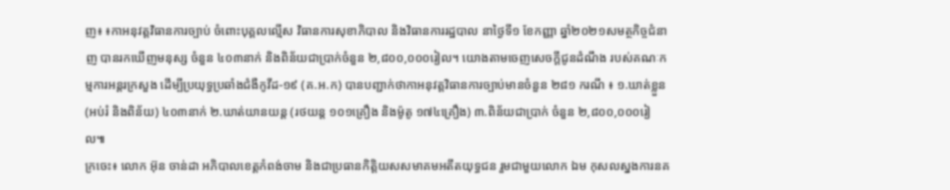ញ៖ ៖កាអនុវត្តវិធានការច្បាប់ ចំពោះបុគ្គលល្មើស វិធានការសុខាភិបាល និងវិធានការរដ្ឋបាល នាថ្ងៃទី១ ខែកញ្ញា ឆ្នាំ២០២១សមត្ថកិច្ចជំនាញ បានរកឃើញមនុស្ស ចំនួន ៤០៣នាក់ និងពិន័យជាប្រាក់ចំនួន ២,៨០០,០០០រៀល។ យោងតាមចេញសេចក្តីជូនដំណឹង របស់គណៈកម្មការអន្តរក្រសួង ដើម្បីប្រយុទ្ធប្រឆាំងជំងឺកូវីដ-១៩ (គ.អ.ក) បានបញ្ជាក់ថាកាអនុវត្តវិធានការច្បាប់មានចំនួន ២៨១ ករណី ៖ ១.ឃាត់ខ្លួន (អប់រំ និងពិន័យ) ៤០៣នាក់ ២.ឃាត់យានយន្ត (រថយន្ត ១០១គ្រឿង និងម៉ូតូ ១៧៤គ្រឿង) ៣.ពិន័យជាប្រាក់ ចំនួន ២,៨០០,០០០រៀល៕
ក្រចេះ៖ លោក អ៊ុន ចាន់ដា អភិបាលខេត្តកំពង់ចាម និងជាប្រធានកិត្តិយសសមាគមអតីតយុទ្ធជន រួមជាមួយលោក ឯម កុសលស្នងការនគ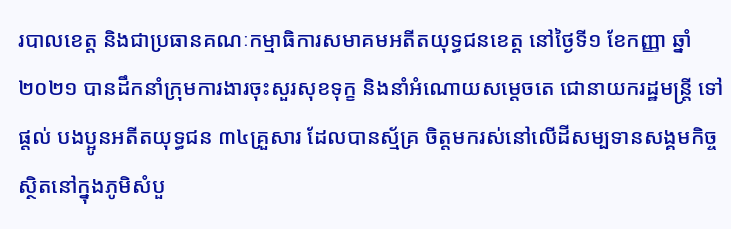របាលខេត្ត និងជាប្រធានគណៈកម្មាធិការសមាគមអតីតយុទ្ធជនខេត្ត នៅថ្ងៃទី១ ខែកញ្ញា ឆ្នាំ២០២១ បានដឹកនាំក្រុមការងារចុះសួរសុខទុក្ខ និងនាំអំណោយសម្តេចតេ ជោនាយករដ្ឋមន្ត្រី ទៅផ្តល់ បងប្អូនអតីតយុទ្ធជន ៣៤គ្រួសារ ដែលបានស្ម័គ្រ ចិត្តមករស់នៅលើដីសម្បទានសង្គមកិច្ច ស្ថិតនៅក្នុងភូមិសំបួ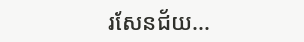រសែនជ័យ...